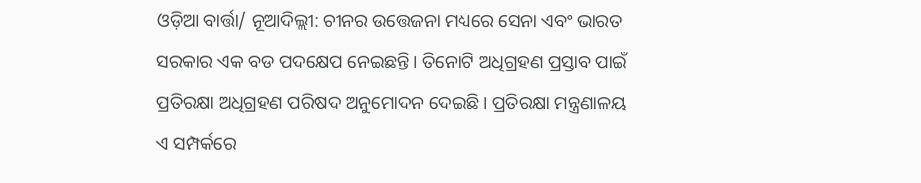ଓଡ଼ିଆ ବାର୍ତ୍ତା/ ନୂଆଦିଲ୍ଲୀ: ଚୀନର ଉତ୍ତେଜନା ମଧ୍ୟରେ ସେନା ଏବଂ ଭାରତ ସରକାର ଏକ ବଡ ପଦକ୍ଷେପ ନେଇଛନ୍ତି। ତିନୋଟି ଅଧିଗ୍ରହଣ ପ୍ରସ୍ତାବ ପାଇଁ ପ୍ରତିରକ୍ଷା ଅଧିଗ୍ରହଣ ପରିଷଦ ଅନୁମୋଦନ ଦେଇଛି। ପ୍ରତିରକ୍ଷା ମନ୍ତ୍ରଣାଳୟ ଏ ସମ୍ପର୍କରେ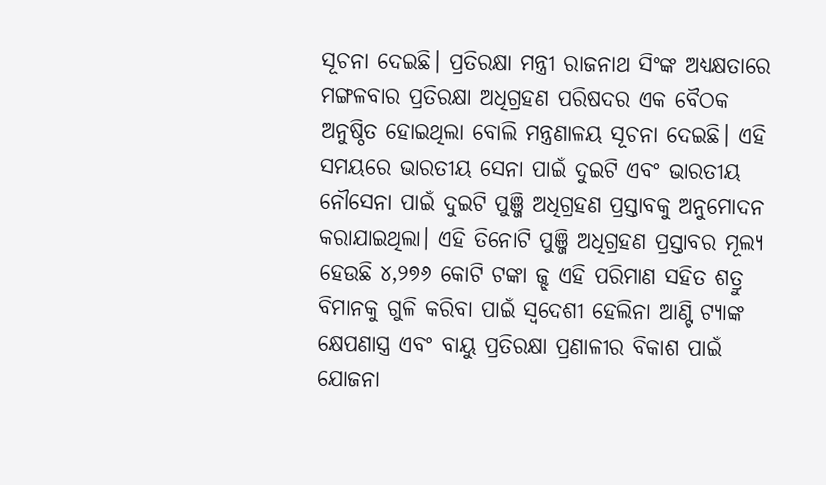ସୂଚନା ଦେଇଛି। ପ୍ରତିରକ୍ଷା ମନ୍ତ୍ରୀ ରାଜନାଥ ସିଂଙ୍କ ଅଧ୍ୟକ୍ଷତାରେ ମଙ୍ଗଳବାର ପ୍ରତିରକ୍ଷା ଅଧିଗ୍ରହଣ ପରିଷଦର ଏକ ବୈଠକ ଅନୁଷ୍ଠିତ ହୋଇଥିଲା ବୋଲି ମନ୍ତ୍ରଣାଳୟ ସୂଚନା ଦେଇଛି। ଏହି ସମୟରେ ଭାରତୀୟ ସେନା ପାଇଁ ଦୁଇଟି ଏବଂ ଭାରତୀୟ ନୌସେନା ପାଇଁ ଦୁଇଟି ପୁଞ୍ଜି ଅଧିଗ୍ରହଣ ପ୍ରସ୍ତାବକୁ ଅନୁମୋଦନ କରାଯାଇଥିଲା। ଏହି ତିନୋଟି ପୁଞ୍ଜି ଅଧିଗ୍ରହଣ ପ୍ରସ୍ତାବର ମୂଲ୍ୟ ହେଉଛି ୪,୨୭୬ କୋଟି ଟଙ୍କା ଜ୍ଝ ଏହି ପରିମାଣ ସହିତ ଶତ୍ରୁ ବିମାନକୁ ଗୁଳି କରିବା ପାଇଁ ସ୍ୱଦେଶୀ ହେଲିନା ଆଣ୍ଟି ଟ୍ୟାଙ୍କ କ୍ଷେପଣାସ୍ତ୍ର ଏବଂ ବାୟୁ ପ୍ରତିରକ୍ଷା ପ୍ରଣାଳୀର ବିକାଶ ପାଇଁ ଯୋଜନା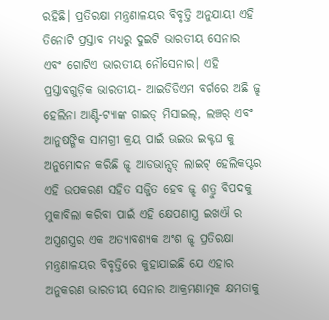ରହିଛି। ପ୍ରତିରକ୍ଷା ମନ୍ତ୍ରଣାଳୟର ବିବୃତ୍ତି ଅନୁଯାୟୀ ଏହି ତିନୋଟି ପ୍ରସ୍ତାବ ମଧ୍ୟରୁ ଦୁଇଟି ଭାରତୀୟ ସେନାର ଏବଂ ଗୋଟିଏ ଭାରତୀୟ ନୌସେନାର। ଏହି ପ୍ରସ୍ତାବଗୁଡ଼ିକ ଭାରତୀୟ- ଆଇଡିଡିଏମ ବର୍ଗରେ ଅଛି ଜ୍ଝ ହେଲିନା ଆଣ୍ଟି-ଟ୍ୟାଙ୍କ ଗାଇଡ୍ ମିସାଇଲ୍, ଲଞ୍ଚର୍ ଏବଂ ଆନୁଷଙ୍ଗିକ ସାମଗ୍ରୀ କ୍ରୟ ପାଇଁ ଊଇଉ ଇକ୍ଟଘ କୁ ଅନୁମୋଦନ କରିଛି ଜ୍ଝ ଆଡଭାନ୍ସଡ୍ ଲାଇଟ୍ ହେଲିକପ୍ଟର ଏହି ଉପକରଣ ସହିତ ସଜ୍ଜିତ ହେବ ଜ୍ଝ ଶତ୍ରୁ ବିପଦକୁ ମୁକାବିଲା କରିବା ପାଇଁ ଏହି କ୍ଷେପଣାସ୍ତ୍ର ଇଖଐ ର ଅସ୍ତ୍ରଶସ୍ତ୍ରର ଏକ ଅତ୍ୟାବଶ୍ୟକ ଅଂଶ ଜ୍ଝ ପ୍ରତିରକ୍ଷା ମନ୍ତ୍ରଣାଳୟର ବିବୃତ୍ତିରେ କୁହାଯାଇଛି ଯେ ଏହାର ଅନୁକରଣ ଭାରତୀୟ ସେନାର ଆକ୍ରମଣାତ୍ମକ କ୍ଷମତାକୁ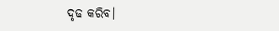ଦୃଢ କରିବ।